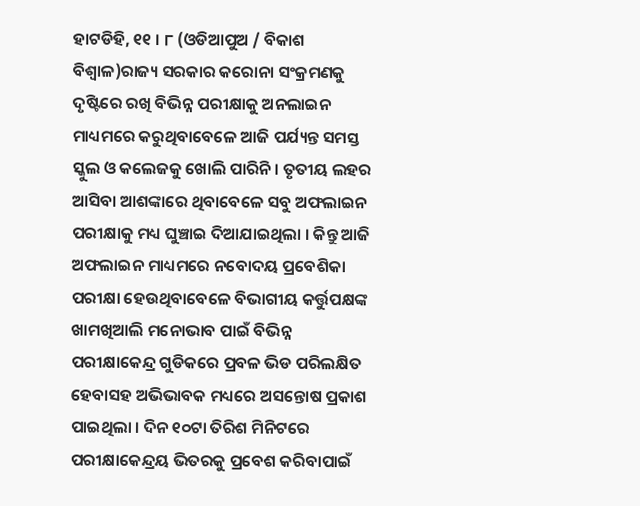ହାଟଡିହି, ୧୧ । ୮ (ଓଡିଆପୁଅ / ବିକାଶ ବିଶ୍ୱାଳ)ରାଜ୍ୟ ସରକାର କରୋନା ସଂକ୍ରମଣକୁ ଦୃଷ୍ଟିରେ ରଖି ବିଭିନ୍ନ ପରୀକ୍ଷାକୁ ଅନଲାଇନ ମାଧ୍ୟମରେ କରୁଥିବାବେଳେ ଆଜି ପର୍ଯ୍ୟନ୍ତ ସମସ୍ତ ସ୍କୁଲ ଓ କଲେଜକୁ ଖୋଲି ପାରିନି । ତୃତୀୟ ଲହର ଆସିବା ଆଶଙ୍କାରେ ଥିବାବେଳେ ସବୁ ଅଫଲାଇନ ପରୀକ୍ଷାକୁ ମଧ୍ୟ ଘୁଞ୍ଚାଇ ଦିଆଯାଇଥିଲା । କିନ୍ତୁ ଆଜି ଅଫଲାଇନ ମାଧ୍ୟମରେ ନବୋଦୟ ପ୍ରବେଶିକା ପରୀକ୍ଷା ହେଉଥିବାବେଳେ ବିଭାଗୀୟ କର୍ତ୍ତୁପକ୍ଷଙ୍କ ଖାମଖିଆଲି ମନୋଭାବ ପାଇଁ ବିଭିନ୍ନ ପରୀକ୍ଷାକେନ୍ଦ୍ର ଗୁଡିକରେ ପ୍ରବଳ ଭିଡ ପରିଲକ୍ଷିତ ହେବାସହ ଅଭିଭାବକ ମଧ୍ୟରେ ଅସନ୍ତୋଷ ପ୍ରକାଶ ପାଇଥିଲା । ଦିନ ୧୦ଟା ତିରିଶ ମିନିଟରେ ପରୀକ୍ଷାକେନ୍ଦ୍ରୟ ଭିତରକୁ ପ୍ରବେଶ କରିବାପାଇଁ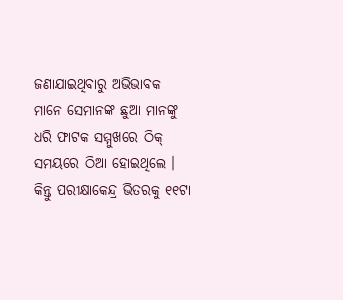ଜଣାଯାଇଥିବାରୁ ଅଭିଭାବକ ମାନେ ସେମାନଙ୍କ ଛୁଆ ମାନଙ୍କୁ ଧରି ଫାଟକ ସମ୍ମୁଖରେ ଠିକ୍ ସମୟରେ ଠିଆ ହୋଇଥିଲେ । କିନ୍ତୁ ପରୀକ୍ଷାକେନ୍ଦ୍ର ଭିତରକୁ ୧୧ଟା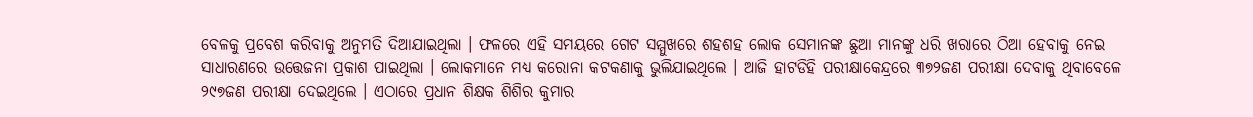ବେଳକୁ ପ୍ରବେଶ କରିବାକୁ ଅନୁମତି ଦିଆଯାଇଥିଲା । ଫଳରେ ଏହି ସମୟରେ ଗେଟ ସମ୍ମୁଖରେ ଶହଶହ ଲୋକ ସେମାନଙ୍କ ଛୁଆ ମାନଙ୍କୁ ଧରି ଖରାରେ ଠିଆ ହେବାକୁ ନେଇ ସାଧାରଣରେ ଉତ୍ତେଜନା ପ୍ରକାଶ ପାଇଥିଲା । ଲୋକମାନେ ମଧ୍ୟ କରୋନା କଟକଣାକୁ ଭୁଲିଯାଇଥିଲେ । ଆଜି ହାଟଡିହି ପରୀକ୍ଷାକେନ୍ଦ୍ରରେ ୩୭୨ଜଣ ପରୀକ୍ଷା ଦେବାକୁ ଥିବାବେଳେ ୨୯୭ଜଣ ପରୀକ୍ଷା ଦେଇଥିଲେ । ଏଠାରେ ପ୍ରଧାନ ଶିକ୍ଷକ ଶିଶିର କୁମାର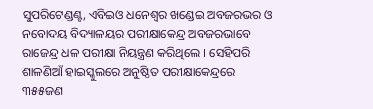ସୁପରିଟେଣ୍ଡଣ୍ଟ, ଏବିଇଓ ଧନେଶ୍ୱର ଖଣ୍ଡେଇ ଅବଜରଭର ଓ ନବୋଦୟ ବିଦ୍ୟାଳୟର ପରୀକ୍ଷାକେନ୍ଦ୍ର ଅବଜରଭାବେ ରାଜେନ୍ଦ୍ର ଧଳ ପରୀକ୍ଷା ନିୟନ୍ତ୍ରଣ କରିଥିଲେ । ସେହିପରି ଶାଳଣିଆଁ ହାଇସ୍କୁଲରେ ଅନୁଷ୍ଠିତ ପରୀକ୍ଷାକେନ୍ଦ୍ରରେ ୩୫୫ଜଣ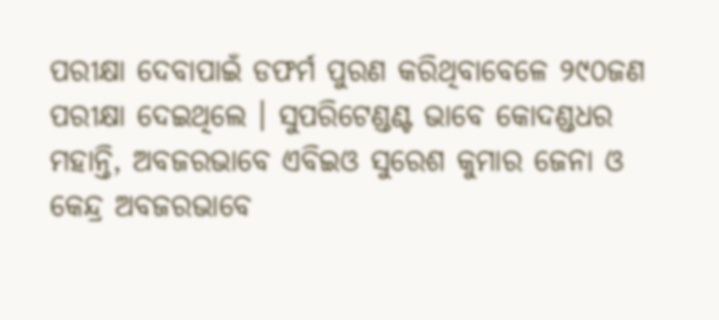ପରୀକ୍ଷା ଦେବାପାଇଁ ଡଫର୍ମ ପୁରଣ କରିଥିବାବେଳେ ୨୯୦ଜଣ ପରୀକ୍ଷା ଦେଇଥିଲେ । ସୁପରିଟେଣ୍ଡଣ୍ଟ ଭାବେ କୋଦଣ୍ଡଧର ମହାନ୍ତି, ଅବଜରଭାବେ ଏବିଇଓ ସୁରେଶ କୁମାର ଜେନା ଓ କେନ୍ଦ୍ର ଅବଜରଭାବେ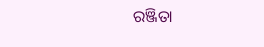ରଞ୍ଜିତା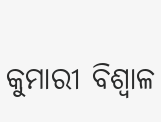କୁମାରୀ ବିଶ୍ୱାଳ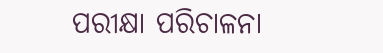ପରୀକ୍ଷା ପରିଚାଳନା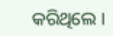କରିଥିଲେ ।